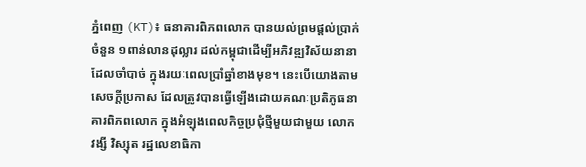ភ្នំពេញ (KT)៖ ធនាគារពិភពលោក បានយល់ព្រមផ្ដល់ប្រាក់ចំនួន ១ពាន់លានដុល្លារ ដល់កម្ពុជាដើម្បីអភិវឌ្ឍវិស័យនានាដែលចាំបាច់ ក្នុងរយៈពេលប្រាំឆ្នាំខាងមុខ។ នេះបើយោងតាមសេចក្តីប្រកាស ដែលត្រូវបានធ្វើឡើងដោយគណៈប្រតិភូធនាគារពិភពលោក ក្នុងអំឡុងពេលកិច្ចប្រជុំថ្មីមួយជាមួយ លោក វង្សី វិស្សុត រដ្ឋលេខាធិកា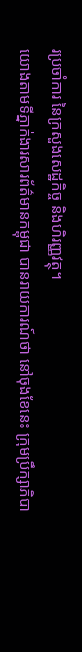រប្រចាំការ នៃក្រសួងសេដ្ឋកិច្ច និងហិរញ្ញវត្ថុ។
យោងតាមទីភ្នាក់ងារសារព័ត៌មានកម្ពុជា បានរាយការណ៍ថា នៅចុងខែនេះ ក្រុមប្រឹក្សាភិបា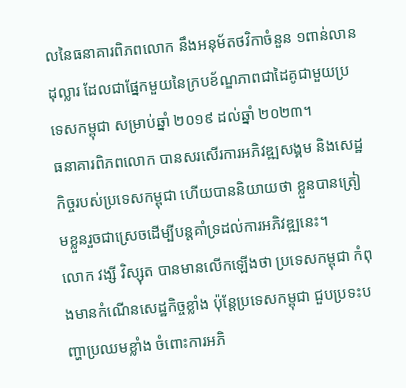លនៃធនាគារពិភពលោក នឹងអនុម័តថវិកាចំនួន ១ពាន់លានដុល្លារ ដែលជាផ្នែកមួយនៃក្របខ័ណ្ឌភាពជាដៃគូជាមួយប្រទេសកម្ពុជា សម្រាប់ឆ្នាំ ២០១៩ ដល់ឆ្នាំ ២០២៣។
ធនាគារពិភពលោក បានសរសើរការអភិវឌ្ឍសង្គម និងសេដ្ឋកិច្ចរបស់ប្រទេសកម្ពុជា ហើយបាននិយាយថា ខ្លួនបានត្រៀមខ្លួនរួចជាស្រេចដើម្បីបន្តគាំទ្រដល់ការអភិវឌ្ឍនេះ។
លោក វង្សី វិស្សុត បានមានលើកឡើងថា ប្រទេសកម្ពុជា កំពុងមានកំណើនសេដ្ឋកិច្ចខ្លាំង ប៉ុន្តែប្រទេសកម្ពុជា ជួបប្រទះបញ្ហាប្រឈមខ្លាំង ចំពោះការអភិ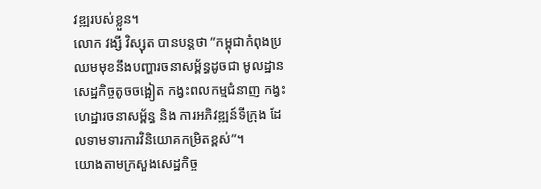វឌ្ឍរបស់ខ្លួន។
លោក វង្សី វិស្សុត បានបន្តថា ”កម្ពុជាកំពុងប្រឈមមុខនឹងបញ្ហារចនាសម្ព័ន្ធដូចជា មូលដ្ឋានសេដ្ឋកិច្ចតូចចង្អៀត កង្វះពលកម្មជំនាញ កង្វះហេដ្ឋារចនាសម្ព័ន្ធ និង ការអភិវឌ្ឍន៍ទីក្រុង ដែលទាមទារការវិនិយោគកម្រិតខ្ពស់”។
យោងតាមក្រសួងសេដ្ឋកិច្ច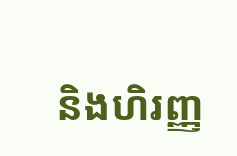និងហិរញ្ញ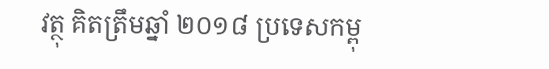វត្ថុ គិតត្រឹមឆ្នាំ ២០១៨ ប្រទេសកម្ពុ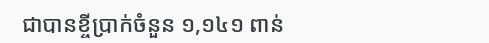ជាបានខ្ចីប្រាក់ចំនួន ១,១៤១ ពាន់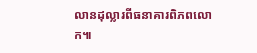លានដុល្លារពីធនាគារពិភពលោក៕